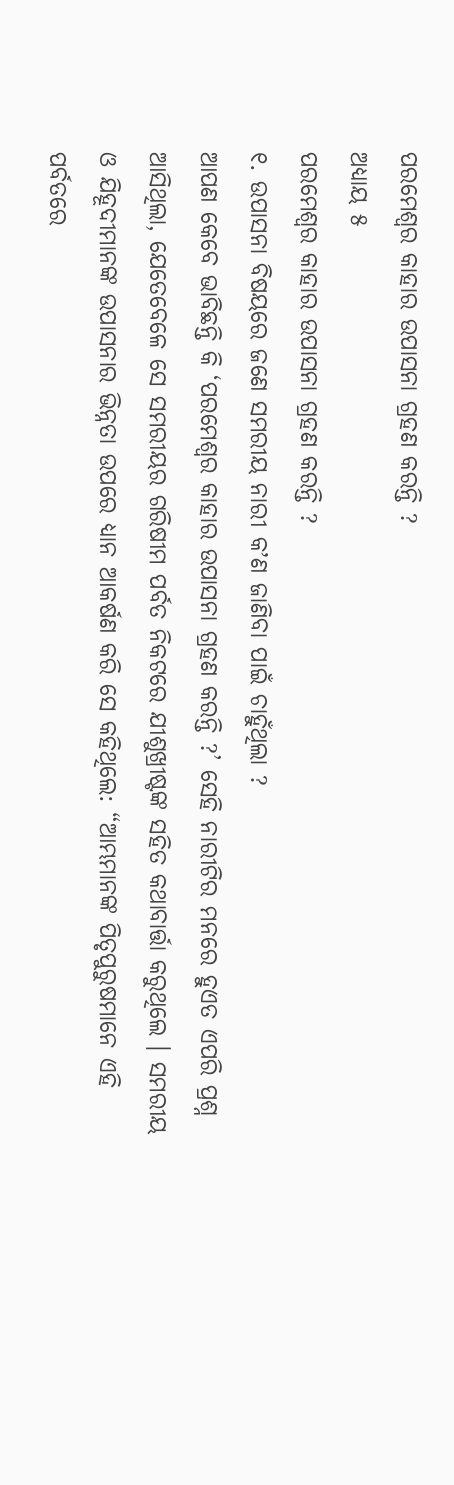ପରମେଶ୍ୱର କାହାର ଉପାସନା ଗ୍ରହଣ କରନ୍ତି ?
ଅଧ୍ୟାୟ ୫
ପରମେଶ୍ୱର କାହାର ଉପାସନା ଗ୍ରହଣ କରନ୍ତି ?
୧. ଉପାସନା ବିଷୟରେ ଜଣେ ସମରୀୟ ନାରୀ କʼଣ ଜାଣିବା ପାଇଁ ଚାହୁଁଥିଲା ?
ଆପଣ କେବେ ଭାବିଛନ୍ତି କି ‘ପରମେଶ୍ୱର କାହାର ଉପାସନା ଗ୍ରହଣ କରନ୍ତି ?’ ସେହି ନାରୀଟିର ମନରେ ହୁଏତ ଏପରି ପ୍ରଶ୍ନ ଆସିଥିଲା, ଯେତେବେଳେ ସେ ସମରୀୟର ଗରିଷୀମ ପର୍ବତ ନିକଟରେ ଯୀଶୁଖ୍ରୀଷ୍ଟଙ୍କ ସହିତ କଥାବାର୍ତ୍ତା କରୁଥିଲେ । ସମରୀୟ ଓ ଯିହୂଦୀମାନଙ୍କ ଉପାସନାର ଭିନ୍ନତା ଉପରେ ଧ୍ୟାନ ଆକର୍ଷଣ କରି ସେ କହିଥିଲେ: “ଆମ୍ଭମାନଙ୍କ ପିତୃପୁରୁଷମାନେ ଏହି ପର୍ବତରେ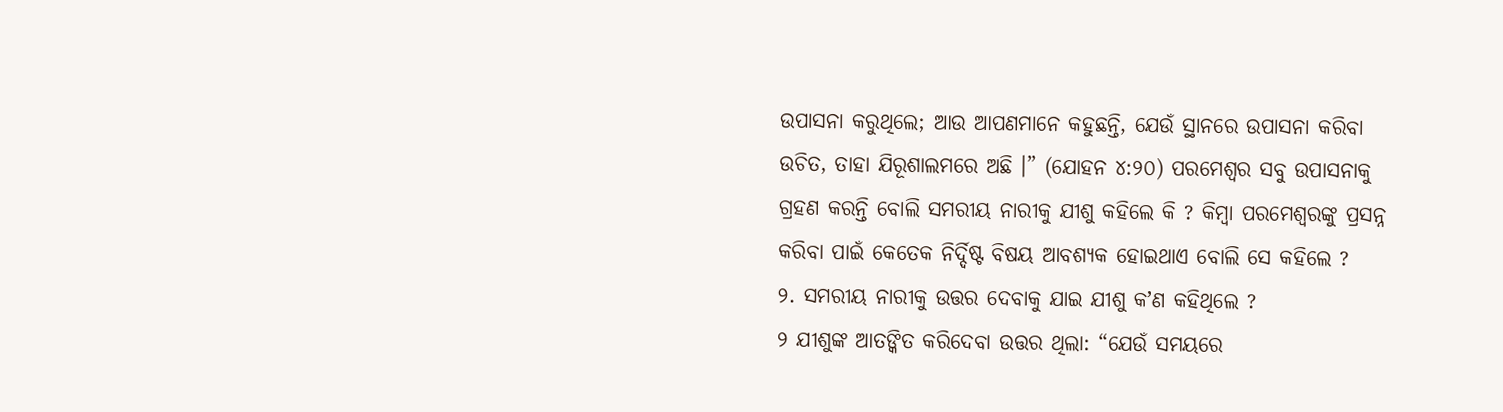ଉପାସନା କରୁଥିଲେ; ଆଉ ଆପଣମାନେ କହୁଛନ୍ତି, ଯେଉଁ ସ୍ଥାନରେ ଉପାସନା କରିବା ଉଚିତ, ତାହା ଯିରୂଶାଲମରେ ଅଛି ।” (ଯୋହନ ୪:୨୦) ପରମେଶ୍ୱର ସବୁ ଉପାସନାକୁ ଗ୍ରହଣ କରନ୍ତି ବୋଲି ସମରୀୟ ନାରୀକୁ ଯୀଶୁ କହିଲେ କି ? କିମ୍ବା ପରମେଶ୍ୱରଙ୍କୁ ପ୍ରସନ୍ନ କରିବା ପାଇଁ କେତେକ ନିର୍ଦ୍ଦିଷ୍ଟ ବିଷୟ ଆବଶ୍ୟକ ହୋଇଥାଏ ବୋଲି ସେ କହିଲେ ?
୨. ସମରୀୟ ନାରୀକୁ ଉତ୍ତର ଦେବାକୁ ଯାଇ ଯୀଶୁ କʼଣ କହିଥିଲେ ?
୨ ଯୀଶୁଙ୍କ ଆତଙ୍କିତ କରିଦେବା ଉତ୍ତର ଥିଲା: “ଯେଉଁ ସମୟରେ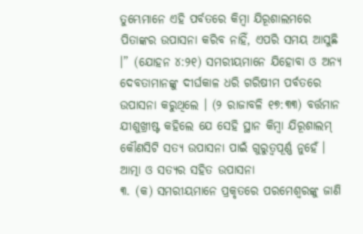ତୁମ୍ଭେମାନେ ଏହି ପର୍ବତରେ କିମ୍ବା ଯିରୂଶାଲମରେ ପିତାଙ୍କର ଉପାସନା କରିବ ନାହିଁ, ଏପରି ସମୟ ଆସୁଛି ।” (ଯୋହନ ୪:୨୧) ସମରୀୟମାନେ ଯିହୋବା ଓ ଅନ୍ୟ ଦେବତାମାନଙ୍କୁ ଦୀର୍ଘକାଳ ଧରି ଗରିଷୀମ ପର୍ବତରେ ଉପାସନା କରୁଥିଲେ । (୨ ରାଜାବଳି ୧୭:୩୩) ବର୍ତ୍ତମାନ ଯୀଶୁଖ୍ରୀଷ୍ଟ କହିଲେ ଯେ ସେହି ସ୍ଥାନ କିମ୍ବା ଯିରୂଶାଲମ୍ କୌଣସିଟି ସତ୍ୟ ଉପାସନା ପାଇଁ ଗୁରୁତ୍ୱପୂର୍ଣ୍ଣ ନୁହେଁ ।
ଆତ୍ମା ଓ ସତ୍ୟର ସହିତ ଉପାସନା
୩. (କ) ସମରୀୟମାନେ ପ୍ରକୃତରେ ପରମେଶ୍ୱରଙ୍କୁ ଜାଣି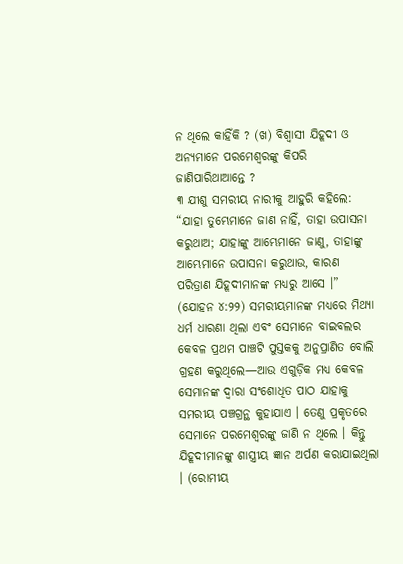ନ ଥିଲେ କାହିଁକି ? (ଖ) ବିଶ୍ୱାସୀ ଯିହୂଦୀ ଓ ଅନ୍ୟମାନେ ପରମେଶ୍ୱରଙ୍କୁ କିପରି ଜାଣିପାରିଥାଆନ୍ତେ ?
୩ ଯୀଶୁ ସମରୀୟ ନାରୀକୁ ଆହୁରି କହିଲେ: “ଯାହା ତୁମ୍ଭେମାନେ ଜାଣ ନାହିଁ, ତାହା ଉପାସନା କରୁଥାଅ; ଯାହାଙ୍କୁ ଆମ୍ଭେମାନେ ଜାଣୁ, ତାହାଙ୍କୁ ଆମ୍ଭେମାନେ ଉପାସନା କରୁଥାଉ, କାରଣ ପରିତ୍ରାଣ ଯିହୂଦୀମାନଙ୍କ ମଧ୍ୟରୁ ଆସେ ।” (ଯୋହନ ୪:୨୨) ସମରୀୟମାନଙ୍କ ମଧ୍ୟରେ ମିଥ୍ୟା ଧର୍ମ ଧାରଣା ଥିଲା ଏବଂ ସେମାନେ ବାଇବଲର କେବଳ ପ୍ରଥମ ପାଞ୍ଚଟି ପୁସ୍ତକକୁ ଅନୁପ୍ରାଣିତ ବୋଲି ଗ୍ରହଣ କରୁଥିଲେ—ଆଉ ଏଗୁଡ଼ିକ ମଧ୍ୟ କେବଳ ସେମାନଙ୍କ ଦ୍ୱାରା ସଂଶୋଧିତ ପାଠ ଯାହାକୁ ସମରୀୟ ପଞ୍ଚଗ୍ରନ୍ଥ କୁହାଯାଏ । ତେଣୁ ପ୍ରକୃତରେ ସେମାନେ ପରମେଶ୍ୱରଙ୍କୁ ଜାଣି ନ ଥିଲେ । କିନ୍ତୁ ଯିହୂଦୀମାନଙ୍କୁ ଶାସ୍ତ୍ରୀୟ ଜ୍ଞାନ ଅର୍ପଣ କରାଯାଇଥିଲା । (ରୋମୀୟ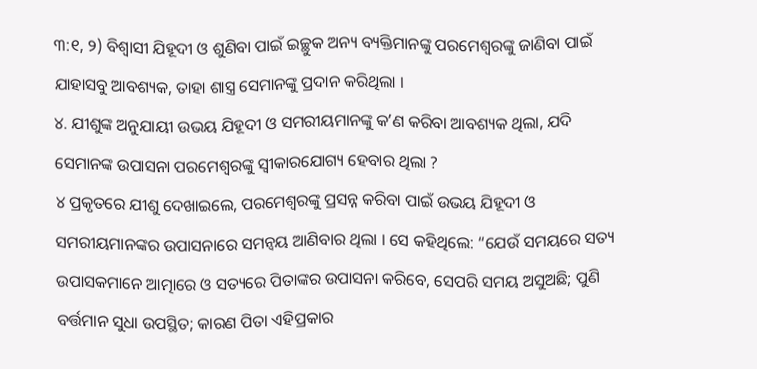୩:୧, ୨) ବିଶ୍ୱାସୀ ଯିହୂଦୀ ଓ ଶୁଣିବା ପାଇଁ ଇଚ୍ଛୁକ ଅନ୍ୟ ବ୍ୟକ୍ତିମାନଙ୍କୁ ପରମେଶ୍ୱରଙ୍କୁ ଜାଣିବା ପାଇଁ ଯାହାସବୁ ଆବଶ୍ୟକ, ତାହା ଶାସ୍ତ୍ର ସେମାନଙ୍କୁ ପ୍ରଦାନ କରିଥିଲା ।
୪. ଯୀଶୁଙ୍କ ଅନୁଯାୟୀ ଉଭୟ ଯିହୂଦୀ ଓ ସମରୀୟମାନଙ୍କୁ କʼଣ କରିବା ଆବଶ୍ୟକ ଥିଲା, ଯଦି ସେମାନଙ୍କ ଉପାସନା ପରମେଶ୍ୱରଙ୍କୁ ସ୍ୱୀକାରଯୋଗ୍ୟ ହେବାର ଥିଲା ?
୪ ପ୍ରକୃତରେ ଯୀଶୁ ଦେଖାଇଲେ, ପରମେଶ୍ୱରଙ୍କୁ ପ୍ରସନ୍ନ କରିବା ପାଇଁ ଉଭୟ ଯିହୂଦୀ ଓ ସମରୀୟମାନଙ୍କର ଉପାସନାରେ ସମନ୍ୱୟ ଆଣିବାର ଥିଲା । ସେ କହିଥିଲେ: “ଯେଉଁ ସମୟରେ ସତ୍ୟ ଉପାସକମାନେ ଆତ୍ମାରେ ଓ ସତ୍ୟରେ ପିତାଙ୍କର ଉପାସନା କରିବେ, ସେପରି ସମୟ ଅସୁଅଛି; ପୁଣି ବର୍ତ୍ତମାନ ସୁଧା ଉପସ୍ଥିତ; କାରଣ ପିତା ଏହିପ୍ରକାର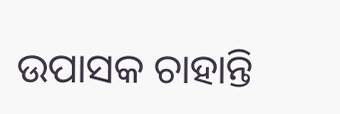ଉପାସକ ଚାହାନ୍ତି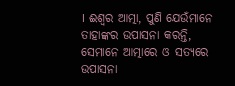। ଈଶ୍ୱର ଆତ୍ମା, ପୁଣି ଯେଉଁମାନେ ତାହାଙ୍କର ଉପାସନା କରନ୍ତି, ସେମାନେ ଆତ୍ମାରେ ଓ ସତ୍ୟରେ ଉପାସନା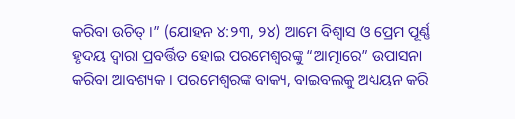କରିବା ଉଚିତ୍ ।” (ଯୋହନ ୪:୨୩, ୨୪) ଆମେ ବିଶ୍ୱାସ ଓ ପ୍ରେମ ପୂର୍ଣ୍ଣ ହୃଦୟ ଦ୍ୱାରା ପ୍ରବର୍ତ୍ତିତ ହୋଇ ପରମେଶ୍ୱରଙ୍କୁ “ଆତ୍ମାରେ” ଉପାସନା କରିବା ଆବଶ୍ୟକ । ପରମେଶ୍ୱରଙ୍କ ବାକ୍ୟ, ବାଇବଲକୁ ଅଧ୍ୟୟନ କରି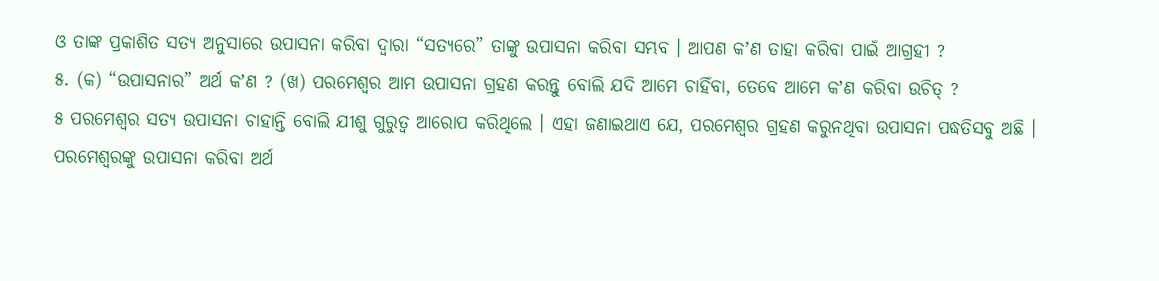ଓ ତାଙ୍କ ପ୍ରକାଶିତ ସତ୍ୟ ଅନୁସାରେ ଉପାସନା କରିବା ଦ୍ୱାରା “ସତ୍ୟରେ” ତାଙ୍କୁ ଉପାସନା କରିବା ସମ୍ଭବ । ଆପଣ କʼଣ ତାହା କରିବା ପାଇଁ ଆଗ୍ରହୀ ?
୫. (କ) “ଉପାସନାର” ଅର୍ଥ କʼଣ ? (ଖ) ପରମେଶ୍ୱର ଆମ ଉପାସନା ଗ୍ରହଣ କରନ୍ତୁ ବୋଲି ଯଦି ଆମେ ଚାହିଁବା, ତେବେ ଆମେ କʼଣ କରିବା ଉଚିତ୍ ?
୫ ପରମେଶ୍ୱର ସତ୍ୟ ଉପାସନା ଚାହାନ୍ତି ବୋଲି ଯୀଶୁ ଗୁରୁତ୍ୱ ଆରୋପ କରିଥିଲେ । ଏହା ଜଣାଇଥାଏ ଯେ, ପରମେଶ୍ୱର ଗ୍ରହଣ କରୁନଥିବା ଉପାସନା ପଦ୍ଧତିସବୁ ଅଛି । ପରମେଶ୍ୱରଙ୍କୁ ଉପାସନା କରିବା ଅର୍ଥ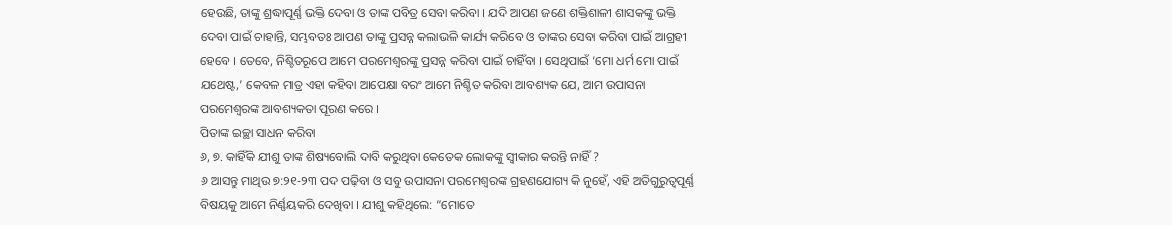ହେଉଛି, ତାଙ୍କୁ ଶ୍ରଦ୍ଧାପୂର୍ଣ୍ଣ ଭକ୍ତି ଦେବା ଓ ତାଙ୍କ ପବିତ୍ର ସେବା କରିବା । ଯଦି ଆପଣ ଜଣେ ଶକ୍ତିଶାଳୀ ଶାସକଙ୍କୁ ଭକ୍ତି ଦେବା ପାଇଁ ଚାହାନ୍ତି, ସମ୍ଭବତଃ ଆପଣ ତାଙ୍କୁ ପ୍ରସନ୍ନ କଲାଭଳି କାର୍ଯ୍ୟ କରିବେ ଓ ତାଙ୍କର ସେବା କରିବା ପାଇଁ ଆଗ୍ରହୀ ହେବେ । ତେବେ, ନିଶ୍ଚିତରୂପେ ଆମେ ପରମେଶ୍ୱରଙ୍କୁ ପ୍ରସନ୍ନ କରିବା ପାଇଁ ଚାହିଁବା । ସେଥିପାଇଁ ‘ମୋ ଧର୍ମ ମୋ ପାଇଁ ଯଥେଷ୍ଟ,’ କେବଳ ମାତ୍ର ଏହା କହିବା ଆପେକ୍ଷା ବରଂ ଆମେ ନିଶ୍ଚିତ କରିବା ଆବଶ୍ୟକ ଯେ, ଆମ ଉପାସନା ପରମେଶ୍ୱରଙ୍କ ଆବଶ୍ୟକତା ପୂରଣ କରେ ।
ପିତାଙ୍କ ଇଚ୍ଛା ସାଧନ କରିବା
୬, ୭. କାହିଁକି ଯୀଶୁ ତାଙ୍କ ଶିଷ୍ୟବୋଲି ଦାବି କରୁଥିବା କେତେକ ଲୋକଙ୍କୁ ସ୍ୱୀକାର କରନ୍ତି ନାହିଁ ?
୬ ଆସନ୍ତୁ ମାଥିଉ ୭:୨୧-୨୩ ପଦ ପଢ଼ିବା ଓ ସବୁ ଉପାସନା ପରମେଶ୍ୱରଙ୍କ ଗ୍ରହଣଯୋଗ୍ୟ କି ନୁହେଁ, ଏହି ଅତିଗୁରୁତ୍ୱପୂର୍ଣ୍ଣ ବିଷୟକୁ ଆମେ ନିର୍ଣ୍ଣୟକରି ଦେଖିବା । ଯୀଶୁ କହିଥିଲେ: “ମୋତେ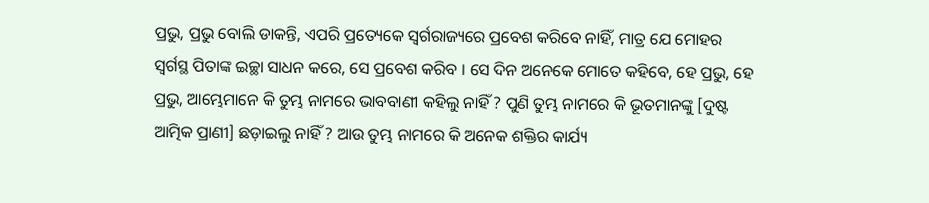ପ୍ରଭୁ, ପ୍ରଭୁ ବୋଲି ଡାକନ୍ତି, ଏପରି ପ୍ରତ୍ୟେକେ ସ୍ୱର୍ଗରାଜ୍ୟରେ ପ୍ରବେଶ କରିବେ ନାହିଁ, ମାତ୍ର ଯେ ମୋହର ସ୍ୱର୍ଗସ୍ଥ ପିତାଙ୍କ ଇଚ୍ଛା ସାଧନ କରେ, ସେ ପ୍ରବେଶ କରିବ । ସେ ଦିନ ଅନେକେ ମୋତେ କହିବେ, ହେ ପ୍ରଭୁ, ହେ ପ୍ରଭୁ, ଆମ୍ଭେମାନେ କି ତୁମ୍ଭ ନାମରେ ଭାବବାଣୀ କହିଲୁ ନାହିଁ ? ପୁଣି ତୁମ୍ଭ ନାମରେ କି ଭୂତମାନଙ୍କୁ [ଦୁଷ୍ଟ ଆତ୍ମିକ ପ୍ରାଣୀ] ଛଡ଼ାଇଲୁ ନାହିଁ ? ଆଉ ତୁମ୍ଭ ନାମରେ କି ଅନେକ ଶକ୍ତିର କାର୍ଯ୍ୟ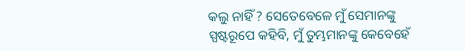କଲୁ ନାହିଁ ? ସେତେବେଳେ ମୁଁ ସେମାନଙ୍କୁ ସ୍ପଷ୍ଟରୂପେ କହିବି, ମୁଁ ତୁମ୍ଭମାନଙ୍କୁ କେବେହେଁ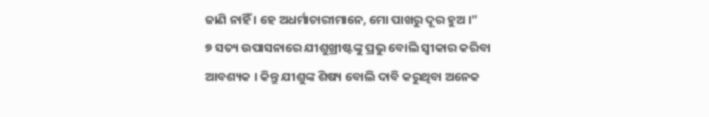ଜାଣି ନାହିଁ । ହେ ଅଧର୍ମାଚାରୀମାନେ, ମୋ ପାଖରୁ ଦୂର ହୁଅ ।”
୭ ସତ୍ୟ ଉପାସନାରେ ଯୀଶୁଖ୍ରୀଷ୍ଟଙ୍କୁ ପ୍ରଭୁ ବୋଲି ସ୍ୱୀକାର କରିବା ଆବଶ୍ୟକ । କିନ୍ତୁ ଯୀଶୁଙ୍କ ଶିଷ୍ୟ ବୋଲି ଦାବି କରୁଥିବା ଅନେକ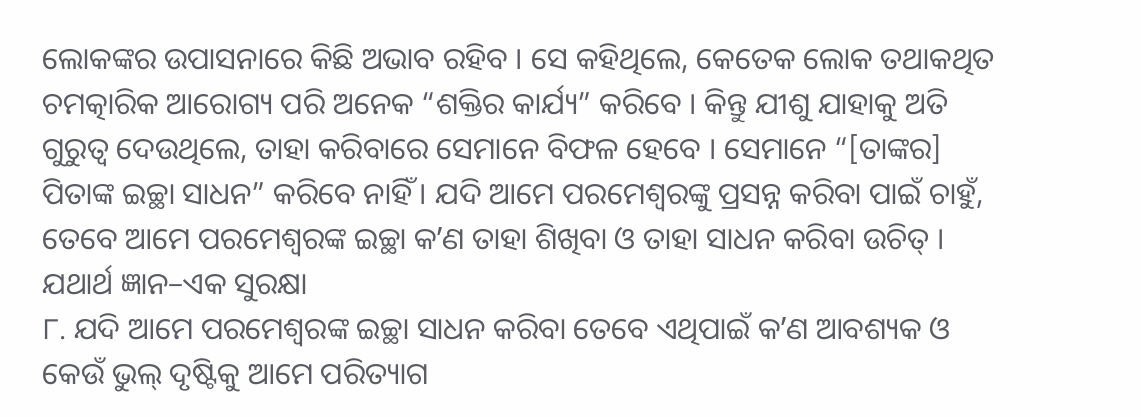ଲୋକଙ୍କର ଉପାସନାରେ କିଛି ଅଭାବ ରହିବ । ସେ କହିଥିଲେ, କେତେକ ଲୋକ ତଥାକଥିତ ଚମତ୍କାରିକ ଆରୋଗ୍ୟ ପରି ଅନେକ “ଶକ୍ତିର କାର୍ଯ୍ୟ” କରିବେ । କିନ୍ତୁ ଯୀଶୁ ଯାହାକୁ ଅତି ଗୁରୁତ୍ୱ ଦେଉଥିଲେ, ତାହା କରିବାରେ ସେମାନେ ବିଫଳ ହେବେ । ସେମାନେ “[ତାଙ୍କର] ପିତାଙ୍କ ଇଚ୍ଛା ସାଧନ” କରିବେ ନାହିଁ । ଯଦି ଆମେ ପରମେଶ୍ୱରଙ୍କୁ ପ୍ରସନ୍ନ କରିବା ପାଇଁ ଚାହୁଁ, ତେବେ ଆମେ ପରମେଶ୍ୱରଙ୍କ ଇଚ୍ଛା କʼଣ ତାହା ଶିଖିବା ଓ ତାହା ସାଧନ କରିବା ଉଚିତ୍ ।
ଯଥାର୍ଥ ଜ୍ଞାନ–ଏକ ସୁରକ୍ଷା
୮. ଯଦି ଆମେ ପରମେଶ୍ୱରଙ୍କ ଇଚ୍ଛା ସାଧନ କରିବା ତେବେ ଏଥିପାଇଁ କʼଣ ଆବଶ୍ୟକ ଓ କେଉଁ ଭୁଲ୍ ଦୃଷ୍ଟିକୁ ଆମେ ପରିତ୍ୟାଗ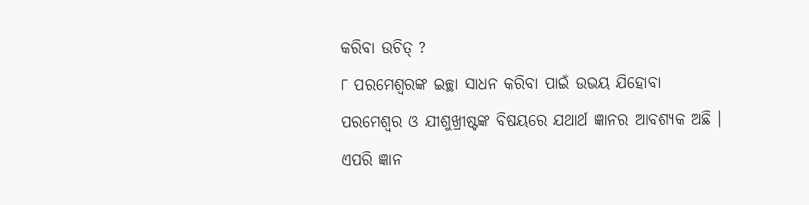କରିବା ଉଚିତ୍ ?
୮ ପରମେଶ୍ୱରଙ୍କ ଇଚ୍ଛା ସାଧନ କରିବା ପାଇଁ ଉଭୟ ଯିହୋବା ପରମେଶ୍ୱର ଓ ଯୀଶୁଖ୍ରୀଷ୍ଟଙ୍କ ବିଷୟରେ ଯଥାର୍ଥ ଜ୍ଞାନର ଆବଶ୍ୟକ ଅଛି । ଏପରି ଜ୍ଞାନ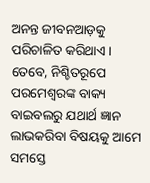ଅନନ୍ତ ଜୀବନଆଡ଼କୁ ପରିଚାଳିତ କରିଥାଏ । ତେବେ, ନିଶ୍ଚିତରୂପେ ପରମେଶ୍ୱରଙ୍କ ବାକ୍ୟ ବାଇବଲରୁ ଯଥାର୍ଥ ଜ୍ଞାନ ଲାଭକରିବା ବିଷୟକୁ ଆମେ ସମସ୍ତେ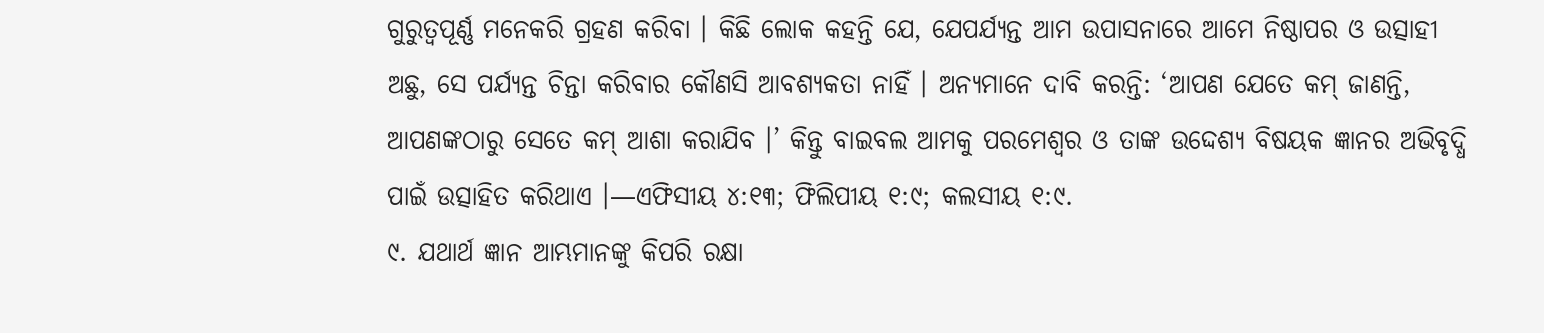ଗୁରୁତ୍ୱପୂର୍ଣ୍ଣ ମନେକରି ଗ୍ରହଣ କରିବା । କିଛି ଲୋକ କହନ୍ତି ଯେ, ଯେପର୍ଯ୍ୟନ୍ତ ଆମ ଉପାସନାରେ ଆମେ ନିଷ୍ଠାପର ଓ ଉତ୍ସାହୀ ଅଛୁ, ସେ ପର୍ଯ୍ୟନ୍ତ ଚିନ୍ତା କରିବାର କୌଣସି ଆବଶ୍ୟକତା ନାହିଁ । ଅନ୍ୟମାନେ ଦାବି କରନ୍ତି: ‘ଆପଣ ଯେତେ କମ୍ ଜାଣନ୍ତି, ଆପଣଙ୍କଠାରୁ ସେତେ କମ୍ ଆଶା କରାଯିବ ।’ କିନ୍ତୁ ବାଇବଲ ଆମକୁ ପରମେଶ୍ୱର ଓ ତାଙ୍କ ଉଦ୍ଦେଶ୍ୟ ବିଷୟକ ଜ୍ଞାନର ଅଭିବୃଦ୍ଧି ପାଇଁ ଉତ୍ସାହିତ କରିଥାଏ ।—ଏଫିସୀୟ ୪:୧୩; ଫିଲିପୀୟ ୧:୯; କଲସୀୟ ୧:୯.
୯. ଯଥାର୍ଥ ଜ୍ଞାନ ଆମ୍ଭମାନଙ୍କୁ କିପରି ରକ୍ଷା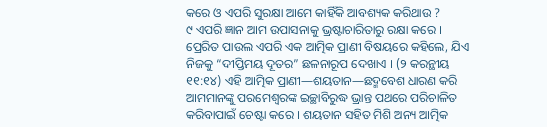କରେ ଓ ଏପରି ସୁରକ୍ଷା ଆମେ କାହିଁକି ଆବଶ୍ୟକ କରିଥାଉ ?
୯ ଏପରି ଜ୍ଞାନ ଆମ ଉପାସନାକୁ ଭ୍ରଷ୍ଟାଚାରିତାରୁ ରକ୍ଷା କରେ । ପ୍ରେରିତ ପାଉଲ ଏପରି ଏକ ଆତ୍ମିକ ପ୍ରାଣୀ ବିଷୟରେ କହିଲେ, ଯିଏ ନିଜକୁ “ଦୀପ୍ତିମୟ ଦୂତର” ଛଳନାରୂପ ଦେଖାଏ । (୨ କରନ୍ଥୀୟ ୧୧:୧୪) ଏହି ଆତ୍ମିକ ପ୍ରାଣୀ—ଶୟତାନ—ଛଦ୍ମବେଶ ଧାରଣ କରି ଆମମାନଙ୍କୁ ପରମେଶ୍ୱରଙ୍କ ଇଚ୍ଛାବିରୁଦ୍ଧ ଭ୍ରାନ୍ତ ପଥରେ ପରିଚାଳିତ କରିବାପାଇଁ ଚେଷ୍ଟା କରେ । ଶୟତାନ ସହିତ ମିଶି ଅନ୍ୟ ଆତ୍ମିକ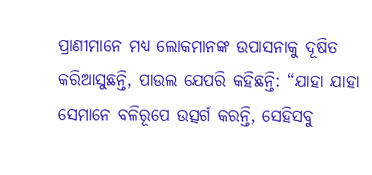ପ୍ରାଣୀମାନେ ମଧ୍ୟ ଲୋକମାନଙ୍କ ଉପାସନାକୁ ଦୂଷିତ କରିଆସୁଛନ୍ତି, ପାଉଲ ଯେପରି କହିଛନ୍ତି: “ଯାହା ଯାହା ସେମାନେ ବଳିରୂପେ ଉତ୍ସର୍ଗ କରନ୍ତି, ସେହିସବୁ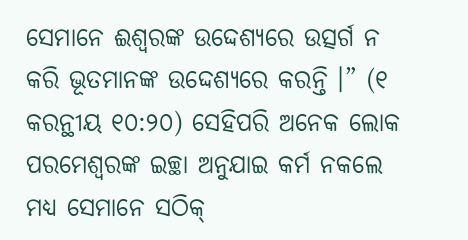ସେମାନେ ଈଶ୍ୱରଙ୍କ ଉଦ୍ଦେଶ୍ୟରେ ଉତ୍ସର୍ଗ ନ କରି ଭୂତମାନଙ୍କ ଉଦ୍ଦେଶ୍ୟରେ କରନ୍ତି ।” (୧ କରନ୍ଥୀୟ ୧୦:୨୦) ସେହିପରି ଅନେକ ଲୋକ ପରମେଶ୍ୱରଙ୍କ ଇଚ୍ଛା ଅନୁଯାଇ କର୍ମ ନକଲେ ମଧ୍ୟ ସେମାନେ ସଠିକ୍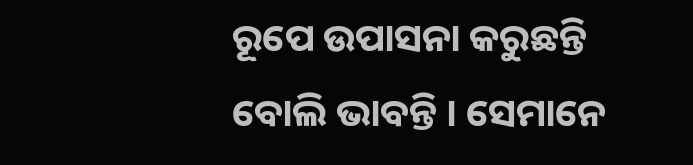ରୂପେ ଉପାସନା କରୁଛନ୍ତି ବୋଲି ଭାବନ୍ତି । ସେମାନେ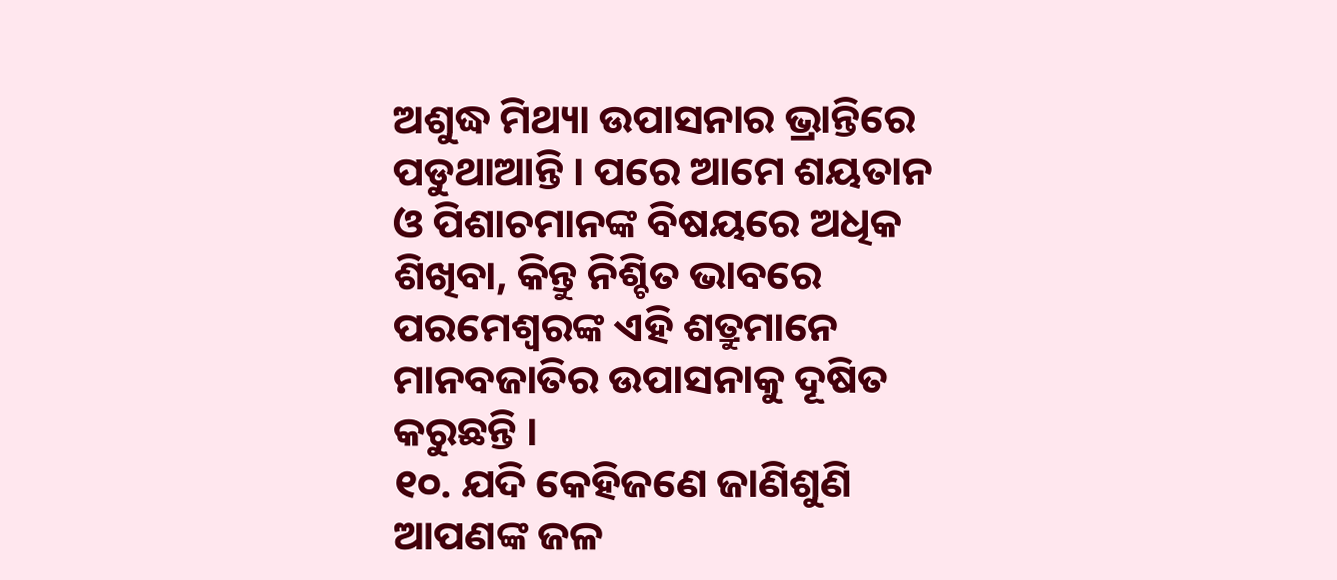ଅଶୁଦ୍ଧ ମିଥ୍ୟା ଉପାସନାର ଭ୍ରାନ୍ତିରେ ପଡୁଥାଆନ୍ତି । ପରେ ଆମେ ଶୟତାନ ଓ ପିଶାଚମାନଙ୍କ ବିଷୟରେ ଅଧିକ ଶିଖିବା, କିନ୍ତୁ ନିଶ୍ଚିତ ଭାବରେ ପରମେଶ୍ୱରଙ୍କ ଏହି ଶତ୍ରୁମାନେ ମାନବଜାତିର ଉପାସନାକୁ ଦୂଷିତ କରୁଛନ୍ତି ।
୧୦. ଯଦି କେହିଜଣେ ଜାଣିଶୁଣି ଆପଣଙ୍କ ଜଳ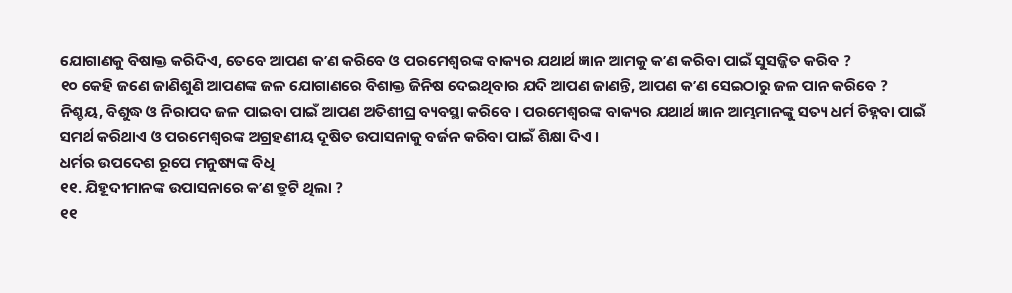ଯୋଗାଣକୁ ବିଷାକ୍ତ କରିଦିଏ, ତେବେ ଆପଣ କʼଣ କରିବେ ଓ ପରମେଶ୍ୱରଙ୍କ ବାକ୍ୟର ଯଥାର୍ଥ ଜ୍ଞାନ ଆମକୁ କʼଣ କରିବା ପାଇଁ ସୁସଜ୍ଜିତ କରିବ ?
୧୦ କେହି ଜଣେ ଜାଣିଶୁଣି ଆପଣଙ୍କ ଜଳ ଯୋଗାଣରେ ବିଶାକ୍ତ ଜିନିଷ ଦେଇଥିବାର ଯଦି ଆପଣ ଜାଣନ୍ତି, ଆପଣ କʼଣ ସେଇଠାରୁ ଜଳ ପାନ କରିବେ ? ନିଶ୍ଚୟ, ବିଶୁଦ୍ଧ ଓ ନିରାପଦ ଜଳ ପାଇବା ପାଇଁ ଆପଣ ଅତିଶୀଘ୍ର ବ୍ୟବସ୍ଥା କରିବେ । ପରମେଶ୍ୱରଙ୍କ ବାକ୍ୟର ଯଥାର୍ଥ ଜ୍ଞାନ ଆମ୍ଭମାନଙ୍କୁ ସତ୍ୟ ଧର୍ମ ଚିହ୍ନବା ପାଇଁ ସମର୍ଥ କରିଥାଏ ଓ ପରମେଶ୍ୱରଙ୍କ ଅଗ୍ରହଣୀୟ ଦୂଷିତ ଉପାସନାକୁ ବର୍ଜନ କରିବା ପାଇଁ ଶିକ୍ଷା ଦିଏ ।
ଧର୍ମର ଉପଦେଶ ରୂପେ ମନୁଷ୍ୟଙ୍କ ବିଧି
୧୧. ଯିହୂଦୀମାନଙ୍କ ଉପାସନାରେ କʼଣ ତ୍ରୁଟି ଥିଲା ?
୧୧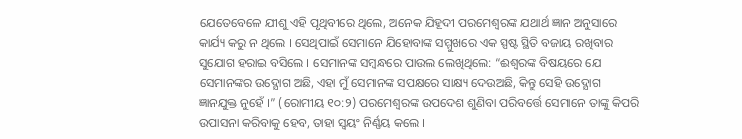ଯେତେବେଳେ ଯୀଶୁ ଏହି ପୃଥିବୀରେ ଥିଲେ, ଅନେକ ଯିହୂଦୀ ପରମେଶ୍ୱରଙ୍କ ଯଥାର୍ଥ ଜ୍ଞାନ ଅନୁସାରେ କାର୍ଯ୍ୟ କରୁ ନ ଥିଲେ । ସେଥିପାଇଁ ସେମାନେ ଯିହୋବାଙ୍କ ସମ୍ମୁଖରେ ଏକ ସ୍ପଷ୍ଟ ସ୍ଥିତି ବଜାୟ ରଖିବାର ସୁଯୋଗ ହରାଇ ବସିଲେ । ସେମାନଙ୍କ ସମ୍ବନ୍ଧରେ ପାଉଲ ଲେଖିଥିଲେ: “ଈଶ୍ୱରଙ୍କ ବିଷୟରେ ଯେ ସେମାନଙ୍କର ଉଦ୍ଯୋଗ ଅଛି, ଏହା ମୁଁ ସେମାନଙ୍କ ସପକ୍ଷରେ ସାକ୍ଷ୍ୟ ଦେଉଅଛି, କିନ୍ତୁ ସେହି ଉଦ୍ଯୋଗ ଜ୍ଞାନଯୁକ୍ତ ନୁହେଁ ।” (ରୋମୀୟ ୧୦:୨) ପରମେଶ୍ୱରଙ୍କ ଉପଦେଶ ଶୁଣିବା ପରିବର୍ତ୍ତେ ସେମାନେ ତାଙ୍କୁ କିପରି ଉପାସନା କରିବାକୁ ହେବ, ତାହା ସ୍ୱୟଂ ନିର୍ଣ୍ଣୟ କଲେ ।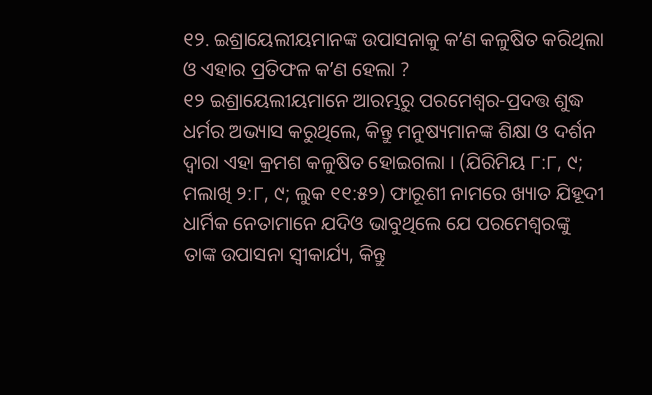୧୨. ଇଶ୍ରାୟେଲୀୟମାନଙ୍କ ଉପାସନାକୁ କʼଣ କଳୁଷିତ କରିଥିଲା ଓ ଏହାର ପ୍ରତିଫଳ କʼଣ ହେଲା ?
୧୨ ଇଶ୍ରାୟେଲୀୟମାନେ ଆରମ୍ଭରୁ ପରମେଶ୍ୱର-ପ୍ରଦତ୍ତ ଶୁଦ୍ଧ ଧର୍ମର ଅଭ୍ୟାସ କରୁଥିଲେ, କିନ୍ତୁ ମନୁଷ୍ୟମାନଙ୍କ ଶିକ୍ଷା ଓ ଦର୍ଶନ ଦ୍ୱାରା ଏହା କ୍ରମଶ କଳୁଷିତ ହୋଇଗଲା । (ଯିରିମିୟ ୮:୮, ୯; ମଲାଖି ୨:୮, ୯; ଲୁକ ୧୧:୫୨) ଫାରୂଶୀ ନାମରେ ଖ୍ୟାତ ଯିହୂଦୀ ଧାର୍ମିକ ନେତାମାନେ ଯଦିଓ ଭାବୁଥିଲେ ଯେ ପରମେଶ୍ୱରଙ୍କୁ ତାଙ୍କ ଉପାସନା ସ୍ୱୀକାର୍ଯ୍ୟ, କିନ୍ତୁ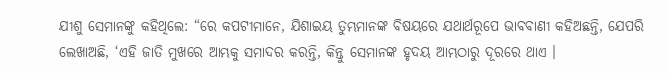ଯୀଶୁ ସେମାନଙ୍କୁ କହିଥିଲେ: “ରେ କପଟୀମାନେ, ଯିଶାଇୟ ତୁମ୍ଭମାନଙ୍କ ବିଷୟରେ ଯଥାର୍ଥରୂପେ ଭାବବାଣୀ କହିଅଛନ୍ତି, ଯେପରି ଲେଖାଅଛି, ‘ଏହି ଜାତି ମୁଖରେ ଆମ୍ଭକୁ ସମାଦର କରନ୍ତି, କିନ୍ତୁ ସେମାନଙ୍କ ହୃଦୟ ଆମ୍ଭଠାରୁ ଦୂରରେ ଥାଏ ।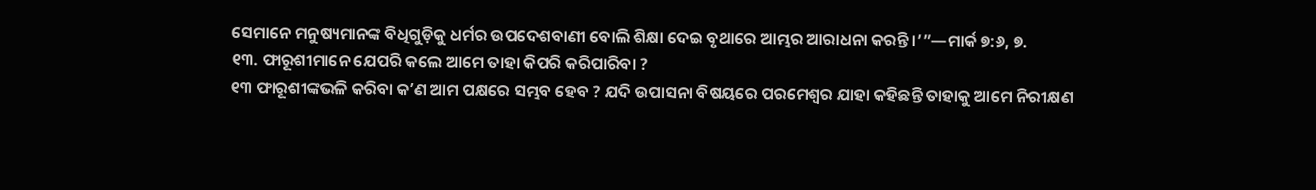ସେମାନେ ମନୁଷ୍ୟମାନଙ୍କ ବିଧିଗୁଡ଼ିକୁ ଧର୍ମର ଉପଦେଶବାଣୀ ବୋଲି ଶିକ୍ଷା ଦେଇ ବୃଥାରେ ଆମ୍ଭର ଆରାଧନା କରନ୍ତି ।’”—ମାର୍କ ୭:୬, ୭.
୧୩. ଫାରୂଶୀମାନେ ଯେପରି କଲେ ଆମେ ତାହା କିପରି କରିପାରିବା ?
୧୩ ଫାରୂଶୀଙ୍କଭଳି କରିବା କʼଣ ଆମ ପକ୍ଷରେ ସମ୍ଭବ ହେବ ? ଯଦି ଉପାସନା ବିଷୟରେ ପରମେଶ୍ୱର ଯାହା କହିଛନ୍ତି ତାହାକୁ ଆମେ ନିରୀକ୍ଷଣ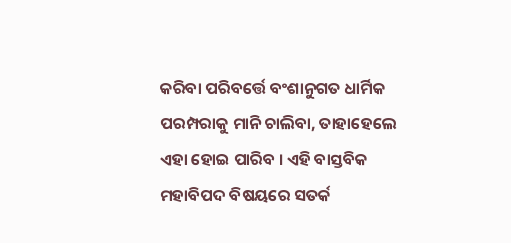କରିବା ପରିବର୍ତ୍ତେ ବଂଶାନୁଗତ ଧାର୍ମିକ ପରମ୍ପରାକୁ ମାନି ଚାଲିବା, ତାହାହେଲେ ଏହା ହୋଇ ପାରିବ । ଏହି ବାସ୍ତବିକ ମହାବିପଦ ବିଷୟରେ ସତର୍କ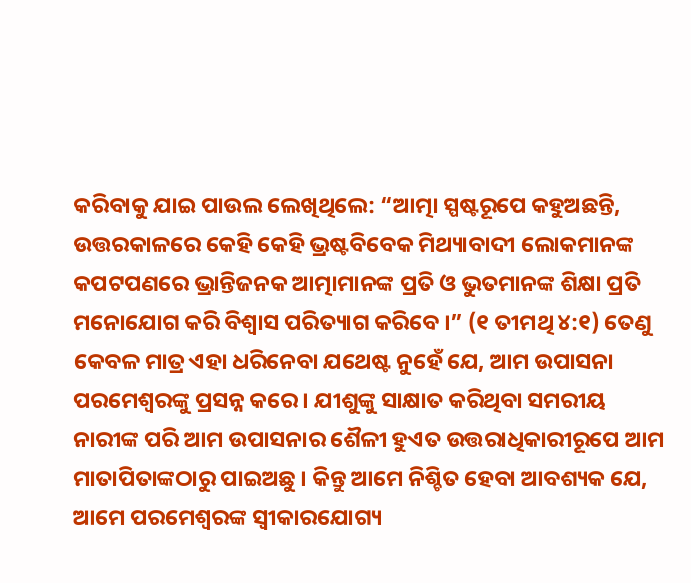କରିବାକୁ ଯାଇ ପାଉଲ ଲେଖିଥିଲେ: “ଆତ୍ମା ସ୍ପଷ୍ଟରୂପେ କହୁଅଛନ୍ତି, ଉତ୍ତରକାଳରେ କେହି କେହି ଭ୍ରଷ୍ଟବିବେକ ମିଥ୍ୟାବାଦୀ ଲୋକମାନଙ୍କ କପଟପଣରେ ଭ୍ରାନ୍ତିଜନକ ଆତ୍ମାମାନଙ୍କ ପ୍ରତି ଓ ଭୁତମାନଙ୍କ ଶିକ୍ଷା ପ୍ରତି ମନୋଯୋଗ କରି ବିଶ୍ୱାସ ପରିତ୍ୟାଗ କରିବେ ।” (୧ ତୀମଥି ୪:୧) ତେଣୁ କେବଳ ମାତ୍ର ଏହା ଧରିନେବା ଯଥେଷ୍ଟ ନୁହେଁ ଯେ, ଆମ ଉପାସନା ପରମେଶ୍ୱରଙ୍କୁ ପ୍ରସନ୍ନ କରେ । ଯୀଶୁଙ୍କୁ ସାକ୍ଷାତ କରିଥିବା ସମରୀୟ ନାରୀଙ୍କ ପରି ଆମ ଉପାସନାର ଶୈଳୀ ହୁଏତ ଉତ୍ତରାଧିକାରୀରୂପେ ଆମ ମାତାପିତାଙ୍କଠାରୁ ପାଇଅଛୁ । କିନ୍ତୁ ଆମେ ନିଶ୍ଚିତ ହେବା ଆବଶ୍ୟକ ଯେ, ଆମେ ପରମେଶ୍ୱରଙ୍କ ସ୍ୱୀକାରଯୋଗ୍ୟ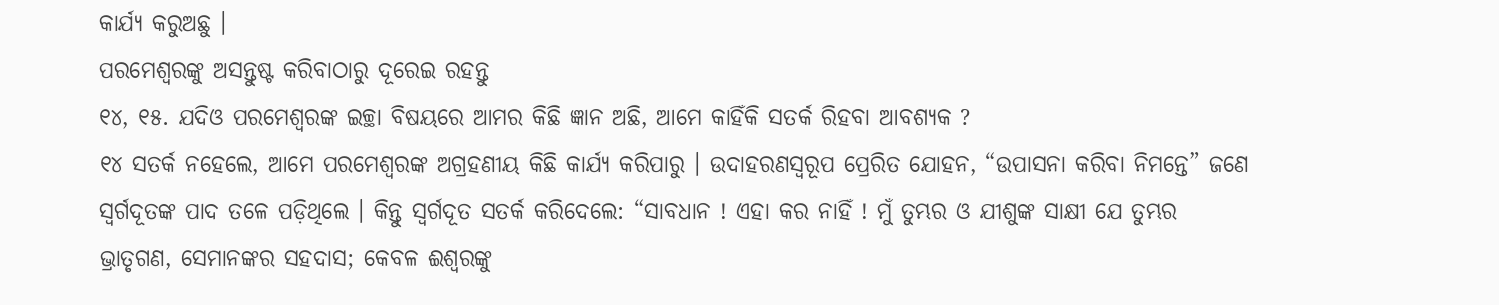କାର୍ଯ୍ୟ କରୁଅଛୁ ।
ପରମେଶ୍ୱରଙ୍କୁ ଅସନ୍ତୁଷ୍ଟ କରିବାଠାରୁ ଦୂରେଇ ରହନ୍ତୁ
୧୪, ୧୫. ଯଦିଓ ପରମେଶ୍ୱରଙ୍କ ଇଚ୍ଛା ବିଷୟରେ ଆମର କିଛି ଜ୍ଞାନ ଅଛି, ଆମେ କାହିଁକି ସତର୍କ ରିହବା ଆବଶ୍ୟକ ?
୧୪ ସତର୍କ ନହେଲେ, ଆମେ ପରମେଶ୍ୱରଙ୍କ ଅଗ୍ରହଣୀୟ କିଛି କାର୍ଯ୍ୟ କରିପାରୁ । ଉଦାହରଣସ୍ୱରୂପ ପ୍ରେରିତ ଯୋହନ, “ଉପାସନା କରିବା ନିମନ୍ତେ” ଜଣେ ସ୍ୱର୍ଗଦୂତଙ୍କ ପାଦ ତଳେ ପଡ଼ିଥିଲେ । କିନ୍ତୁ ସ୍ୱର୍ଗଦୂତ ସତର୍କ କରିଦେଲେ: “ସାବଧାନ ! ଏହା କର ନାହିଁ ! ମୁଁ ତୁମ୍ଭର ଓ ଯୀଶୁଙ୍କ ସାକ୍ଷୀ ଯେ ତୁମ୍ଭର ଭ୍ରାତୃଗଣ, ସେମାନଙ୍କର ସହଦାସ; କେବଳ ଈଶ୍ୱରଙ୍କୁ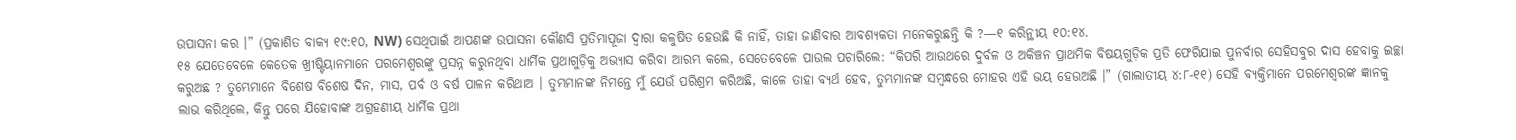ଉପାସନା କର ।” (ପ୍ରକାଶିତ ବାକ୍ୟ ୧୯:୧୦, NW) ସେଥିପାଇଁ ଆପଣଙ୍କ ଉପାସନା କୌଣସି ପ୍ରତିମାପୂଜା ଦ୍ୱାରା କଳୁଷିତ ହେଉଛି କି ନାହିଁ, ତାହା ଜାଣିବାର ଆବଶ୍ୟକତା ମନେକରୁଛନ୍ତି କି ?—୧ କରିନ୍ଥୀୟ ୧୦:୧୪.
୧୫ ଯେତେବେଳେ କେତେକ ଖ୍ରୀଷ୍ଟିୟାନମାନେ ପରମେଶ୍ୱରଙ୍କୁ ପ୍ରସନ୍ନ କରୁନଥିବା ଧାର୍ମିକ ପ୍ରଥାଗୁଡ଼ିକୁ ଅଭ୍ୟାସ କରିବା ଆରମ୍ଭ କଲେ, ସେତେବେଳେ ପାଉଲ ପଚାରିଲେ: “କିପରି ଆଉଥରେ ଦୁର୍ବଳ ଓ ଅକିଞ୍ଚନ ପ୍ରାଥମିକ ବିଷୟଗୁଡ଼ିକ ପ୍ରତି ଫେରିଯାଇ ପୁନର୍ବାର ସେହିସବୁର ଦାସ ହେବାକୁ ଇଚ୍ଛା କରୁଅଛ ? ତୁମ୍ଭେମାନେ ବିଶେଷ ବିଶେଷ ଦିନ, ମାସ, ପର୍ବ ଓ ବର୍ଷ ପାଳନ କରିଥାଅ । ତୁମ୍ଭମାନଙ୍କ ନିମନ୍ତେ ମୁଁ ଯେଉଁ ପରିଶ୍ରମ କରିଅଛି, କାଳେ ତାହା ବ୍ୟର୍ଥ ହେବ, ତୁମ୍ଭମାନଙ୍କ ସମ୍ବନ୍ଧରେ ମୋହର ଏହି ଭୟ ହେଉଅଛି ।” (ଗାଲାତୀୟ ୪:୮-୧୧) ସେହି ବ୍ୟକ୍ତିମାନେ ପରମେଶ୍ୱରଙ୍କ ଜ୍ଞାନକୁ ଲାଭ କରିଥିଲେ, କିନ୍ତୁ ପରେ ଯିହୋବାଙ୍କ ଅଗ୍ରହଣୀୟ ଧାର୍ମିକ ପ୍ରଥା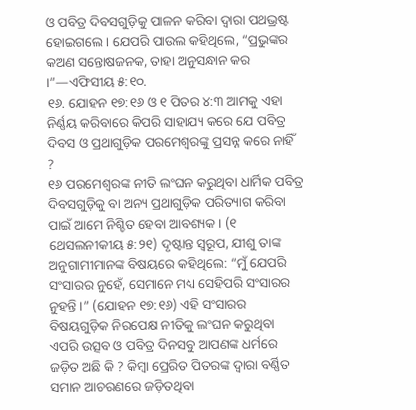ଓ ପବିତ୍ର ଦିବସଗୁଡ଼ିକୁ ପାଳନ କରିବା ଦ୍ୱାରା ପଥଭ୍ରଷ୍ଟ ହୋଇଗଲେ । ଯେପରି ପାଉଲ କହିଥିଲେ, “ପ୍ରଭୁଙ୍କର କଅଣ ସନ୍ତୋଷଜନକ, ତାହା ଅନୁସନ୍ଧାନ କର ।”—ଏଫିସୀୟ ୫:୧୦.
୧୬. ଯୋହନ ୧୭:୧୬ ଓ ୧ ପିତର ୪:୩ ଆମକୁ ଏହା ନିର୍ଣ୍ଣୟ କରିବାରେ କିପରି ସାହାଯ୍ୟ କରେ ଯେ ପବିତ୍ର ଦିବସ ଓ ପ୍ରଥାଗୁଡ଼ିକ ପରମେଶ୍ୱରଙ୍କୁ ପ୍ରସନ୍ନ କରେ ନାହିଁ ?
୧୬ ପରମେଶ୍ୱରଙ୍କ ନୀତି ଲଂଘନ କରୁଥିବା ଧାର୍ମିକ ପବିତ୍ର ଦିବସଗୁଡ଼ିକୁ ବା ଅନ୍ୟ ପ୍ରଥାଗୁଡ଼ିକ ପରିତ୍ୟାଗ କରିବା ପାଇଁ ଆମେ ନିଶ୍ଚିତ ହେବା ଆବଶ୍ୟକ । (୧ ଥେସଲନୀକୀୟ ୫:୨୧) ଦୃଷ୍ଟାନ୍ତ ସ୍ୱରୂପ, ଯୀଶୁ ତାଙ୍କ ଅନୁଗାମୀମାନଙ୍କ ବିଷୟରେ କହିଥିଲେ: “ମୁଁ ଯେପରି ସଂସାରର ନୁହେଁ, ସେମାନେ ମଧ୍ୟ ସେହିପରି ସଂସାରର ନୁହନ୍ତି ।” (ଯୋହନ ୧୭:୧୬) ଏହି ସଂସାରର ବିଷୟଗୁଡ଼ିକ ନିରପେକ୍ଷ ନୀତିକୁ ଲଂଘନ କରୁଥିବା ଏପରି ଉତ୍ସବ ଓ ପବିତ୍ର ଦିନସବୁ ଆପଣଙ୍କ ଧର୍ମରେ ଜଡ଼ିତ ଅଛି କି ? କିମ୍ବା ପ୍ରେରିତ ପିତରଙ୍କ ଦ୍ୱାରା ବର୍ଣ୍ଣିତ ସମାନ ଆଚରଣରେ ଜଡ଼ିତଥିବା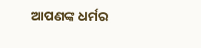ଆପଣଙ୍କ ଧର୍ମର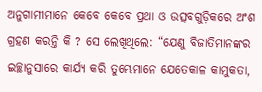ଅନୁଗାମୀମାନେ କେବେ କେବେ ପ୍ରଥା ଓ ଉତ୍ସବଗୁଡ଼ିକରେ ଅଂଶ ଗ୍ରହଣ କରନ୍ତି କି ? ସେ ଲେଖିଥିଲେ: “ଯେଣୁ ବିଜାତିମାନଙ୍କର ଇଚ୍ଛାନୁସାରେ କାର୍ଯ୍ୟ କରି ତୁମ୍ଭେମାନେ ଯେତେକାଳ କାମୁକତା,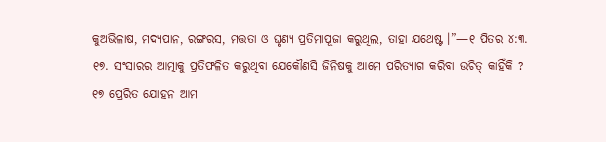କୁଅଭିଳାଷ, ମଦ୍ୟପାନ, ରଙ୍ଗରସ, ମତ୍ତତା ଓ ଘୃଣ୍ୟ ପ୍ରତିମାପୂଜା କରୁଥିଲ, ତାହା ଯଥେଷ୍ଟ ।”—୧ ପିତର ୪:୩.
୧୭. ସଂସାରର ଆତ୍ମାକୁ ପ୍ରତିଫଳିତ କରୁଥିବା ଯେକୌଣସି ଜିନିଷକୁ ଆମେ ପରିତ୍ୟାଗ କରିବା ଉଚିତ୍ କାହିଁକି ?
୧୭ ପ୍ରେରିତ ଯୋହନ ଆମ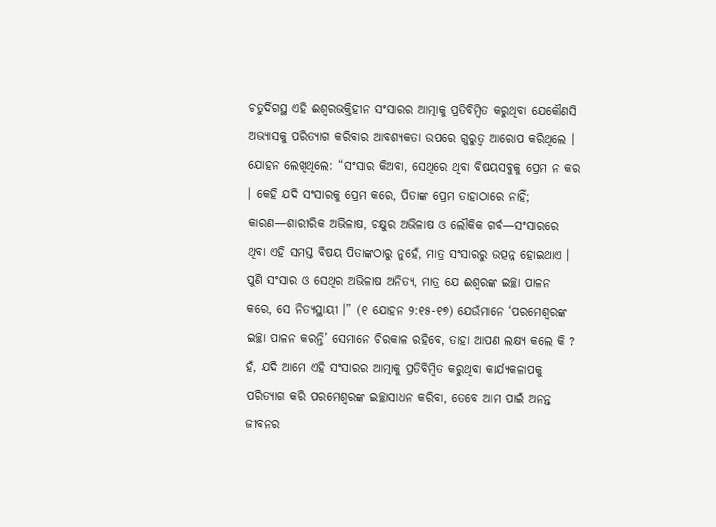ଚତୁର୍ଦିଗସ୍ଥ ଏହି ଈଶ୍ୱରଭକ୍ତିହୀନ ସଂସାରର ଆତ୍ମାକୁ ପ୍ରତିବିମ୍ବିତ କରୁଥିବା ଯେକୌଣସି ଅଭ୍ୟାସକୁ ପରିତ୍ୟାଗ କରିବାର ଆବଶ୍ୟକତା ଉପରେ ଗୁରୁତ୍ୱ ଆରୋପ କରିଥିଲେ । ଯୋହନ ଲେଖିଥିଲେ: “ସଂସାର କିଅବା, ସେଥିରେ ଥିବା ବିଷୟସବୁକୁ ପ୍ରେମ ନ କର । କେହି ଯଦି ସଂସାରକୁ ପ୍ରେମ କରେ, ପିତାଙ୍କ ପ୍ରେମ ତାହାଠାରେ ନାହିଁ; କାରଣ—ଶାରୀରିକ ଅଭିଳାଷ, ଚକ୍ଷୁର ଅଭିଳାଷ ଓ ଲୌକିକ ଗର୍ବ—ସଂସାରରେ ଥିବା ଏହି ସମସ୍ତ ବିଷୟ ପିତାଙ୍କଠାରୁ ନୁହେଁ, ମାତ୍ର ସଂସାରରୁ ଉତ୍ପନ୍ନ ହୋଇଥାଏ । ପୁଣି ସଂସାର ଓ ସେଥିର ଅଭିଳାଷ ଅନିତ୍ୟ, ମାତ୍ର ଯେ ଈଶ୍ୱରଙ୍କ ଇଚ୍ଛା ପାଳନ କରେ, ସେ ନିତ୍ୟସ୍ଥାୟୀ ।” (୧ ଯୋହନ ୨:୧୫-୧୭) ଯେଉଁମାନେ ‘ପରମେଶ୍ୱରଙ୍କ ଇଚ୍ଛା ପାଳନ କରନ୍ତି’ ସେମାନେ ଚିରକାଳ ରହିବେ, ତାହା ଆପଣ ଲକ୍ଷ୍ୟ କଲେ କି ? ହଁ, ଯଦି ଆମେ ଏହି ସଂସାରର ଆତ୍ମାକୁ ପ୍ରତିବିମ୍ବିତ କରୁଥିବା କାର୍ଯ୍ୟକଳାପକୁ ପରିତ୍ୟାଗ କରି ପରମେଶ୍ୱରଙ୍କ ଇଚ୍ଛାସାଧନ କରିବା, ତେବେ ଆମ ପାଇଁ ଅନନ୍ତ ଜୀବନର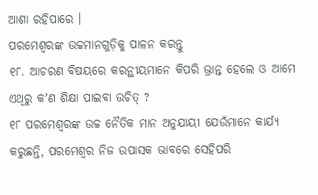ଆଶା ରହିପାରେ ।
ପରମେଶ୍ୱରଙ୍କ ଉଚ୍ଚମାନଗୁଡ଼ିକୁ ପାଳନ କରନ୍ତୁ
୧୮. ଆଚରଣ ବିଷୟରେ କରନ୍ଥୀୟମାନେ କିପରି ଭ୍ରାନ୍ତ ହେଲେ ଓ ଆମେ ଏଥିରୁ କʼଣ ଶିକ୍ଷା ପାଇବା ଉଚିତ୍ ?
୧୮ ପରମେଶ୍ୱରଙ୍କ ଉଚ୍ଚ ନୈତିକ ମାନ ଅନୁଯାୟୀ ଯେଉଁମାନେ କାର୍ଯ୍ୟ କରୁଛନ୍ତି, ପରମେଶ୍ୱର ନିଜ ଉପାସକ ଭାବରେ ସେହିପରି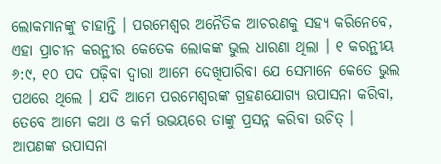ଲୋକମାନଙ୍କୁ ଚାହାନ୍ତି । ପରମେଶ୍ୱର ଅନୈତିକ ଆଚରଣକୁ ସହ୍ୟ କରିନେବେ, ଏହା ପ୍ରାଚୀନ କରନ୍ଥୀର କେତେକ ଲୋକଙ୍କ ଭୁଲ ଧାରଣା ଥିଲା । ୧ କରନ୍ଥୀୟ ୬:୯, ୧୦ ପଦ ପଢ଼ିବା ଦ୍ୱାରା ଆମେ ଦେଖିପାରିବା ଯେ ସେମାନେ କେତେ ଭୁଲ ପଥରେ ଥିଲେ । ଯଦି ଆମେ ପରମେଶ୍ୱରଙ୍କ ଗ୍ରହଣଯୋଗ୍ୟ ଉପାସନା କରିବା, ତେବେ ଆମେ କଥା ଓ କର୍ମ ଉଭୟରେ ତାଙ୍କୁ ପ୍ରସନ୍ନ କରିବା ଉଚିତ୍ । ଆପଣଙ୍କ ଉପାସନା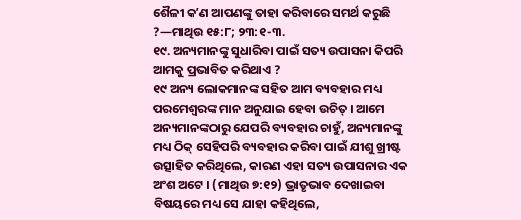ଶୈଳୀ କʼଣ ଆପଣଙ୍କୁ ତାହା କରିବାରେ ସମର୍ଥ କରୁଛି ?—ମାଥିଉ ୧୫:୮; ୨୩:୧-୩.
୧୯. ଅନ୍ୟମାନଙ୍କୁ ସୁଧାରିବା ପାଇଁ ସତ୍ୟ ଉପାସନା କିପରି ଆମକୁ ପ୍ରଭାବିତ କରିଥାଏ ?
୧୯ ଅନ୍ୟ ଲୋକମାନଙ୍କ ସହିତ ଆମ ବ୍ୟବହାର ମଧ୍ୟ ପରମେଶ୍ୱରଙ୍କ ମାନ ଅନୁଯାଇ ହେବା ଉଚିତ୍ । ଆମେ ଅନ୍ୟମାନଙ୍କଠାରୁ ଯେପରି ବ୍ୟବହାର ଚାହୁଁ, ଅନ୍ୟମାନଙ୍କୁ ମଧ୍ୟ ଠିକ୍ ସେହିପରି ବ୍ୟବହାର କରିବା ପାଇଁ ଯୀଶୁ ଖ୍ରୀଷ୍ଟ ଉତ୍ସାହିତ କରିଥିଲେ, କାରଣ ଏହା ସତ୍ୟ ଉପାସନାର ଏକ ଅଂଶ ଅଟେ । (ମାଥିଉ ୭:୧୨) ଭ୍ରାତୃଭାବ ଦେଖାଇବା ବିଷୟରେ ମଧ୍ୟ ସେ ଯାହା କହିଥିଲେ,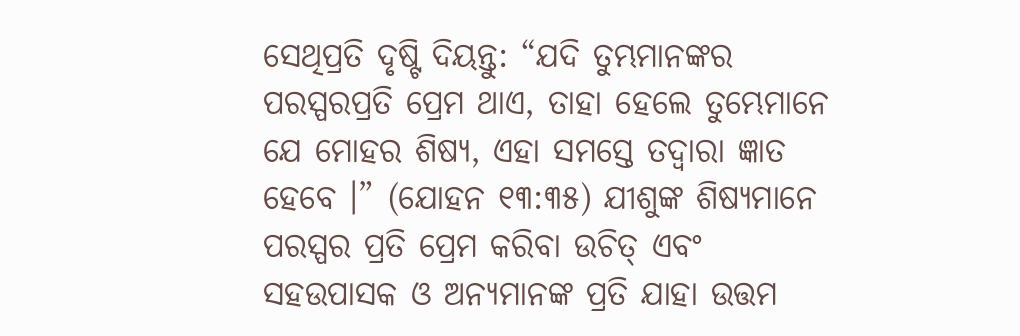ସେଥିପ୍ରତି ଦୃଷ୍ଟି ଦିୟନ୍ତୁ: “ଯଦି ତୁମ୍ଭମାନଙ୍କର ପରସ୍ପରପ୍ରତି ପ୍ରେମ ଥାଏ, ତାହା ହେଲେ ତୁମ୍ଭେମାନେ ଯେ ମୋହର ଶିଷ୍ୟ, ଏହା ସମସ୍ତେ ତଦ୍ୱାରା ଜ୍ଞାତ ହେବେ ।” (ଯୋହନ ୧୩:୩୫) ଯୀଶୁଙ୍କ ଶିଷ୍ୟମାନେ ପରସ୍ପର ପ୍ରତି ପ୍ରେମ କରିବା ଉଚିତ୍ ଏବଂ ସହଉପାସକ ଓ ଅନ୍ୟମାନଙ୍କ ପ୍ରତି ଯାହା ଉତ୍ତମ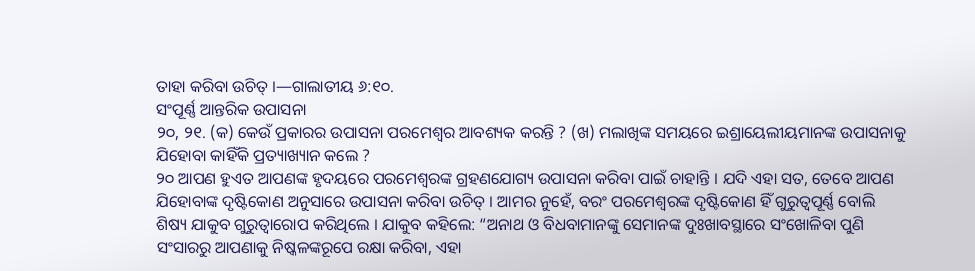ତାହା କରିବା ଉଚିତ୍ ।—ଗାଲାତୀୟ ୬:୧୦.
ସଂପୂର୍ଣ୍ଣ ଆନ୍ତରିକ ଉପାସନା
୨୦, ୨୧. (କ) କେଉଁ ପ୍ରକାରର ଉପାସନା ପରମେଶ୍ୱର ଆବଶ୍ୟକ କରନ୍ତି ? (ଖ) ମଲାଖିଙ୍କ ସମୟରେ ଇଶ୍ରାୟେଲୀୟମାନଙ୍କ ଉପାସନାକୁ ଯିହୋବା କାହିଁକି ପ୍ରତ୍ୟାଖ୍ୟାନ କଲେ ?
୨୦ ଆପଣ ହୁଏତ ଆପଣଙ୍କ ହୃଦୟରେ ପରମେଶ୍ୱରଙ୍କ ଗ୍ରହଣଯୋଗ୍ୟ ଉପାସନା କରିବା ପାଇଁ ଚାହାନ୍ତି । ଯଦି ଏହା ସତ, ତେବେ ଆପଣ ଯିହୋବାଙ୍କ ଦୃଷ୍ଟିକୋଣ ଅନୁସାରେ ଉପାସନା କରିବା ଉଚିତ୍ । ଆମର ନୁହେଁ, ବରଂ ପରମେଶ୍ୱରଙ୍କ ଦୃଷ୍ଟିକୋଣ ହିଁ ଗୁରୁତ୍ୱପୂର୍ଣ୍ଣ ବୋଲି ଶିଷ୍ୟ ଯାକୁବ ଗୁରୁତ୍ୱାରୋପ କରିଥିଲେ । ଯାକୁବ କହିଲେ: “ଅନାଥ ଓ ବିଧବାମାନଙ୍କୁ ସେମାନଙ୍କ ଦୁଃଖାବସ୍ଥାରେ ସଂଖୋଳିବା ପୁଣି ସଂସାରରୁ ଆପଣାକୁ ନିଷ୍କଳଙ୍କରୂପେ ରକ୍ଷା କରିବା, ଏହା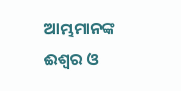ଆମ୍ଭମାନଙ୍କ ଈଶ୍ୱର ଓ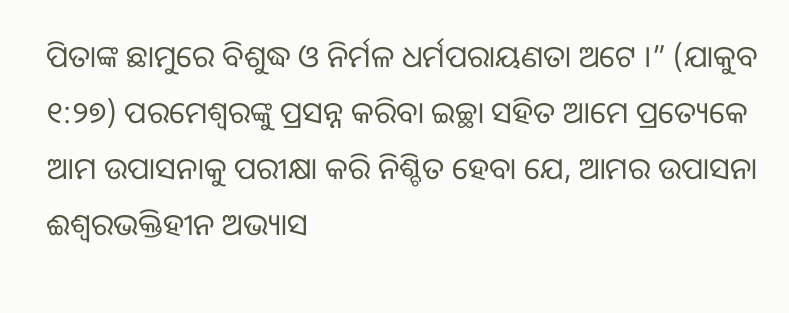ପିତାଙ୍କ ଛାମୁରେ ବିଶୁଦ୍ଧ ଓ ନିର୍ମଳ ଧର୍ମପରାୟଣତା ଅଟେ ।” (ଯାକୁବ ୧:୨୭) ପରମେଶ୍ୱରଙ୍କୁ ପ୍ରସନ୍ନ କରିବା ଇଚ୍ଛା ସହିତ ଆମେ ପ୍ରତ୍ୟେକେ ଆମ ଉପାସନାକୁ ପରୀକ୍ଷା କରି ନିଶ୍ଚିତ ହେବା ଯେ, ଆମର ଉପାସନା ଈଶ୍ୱରଭକ୍ତିହୀନ ଅଭ୍ୟାସ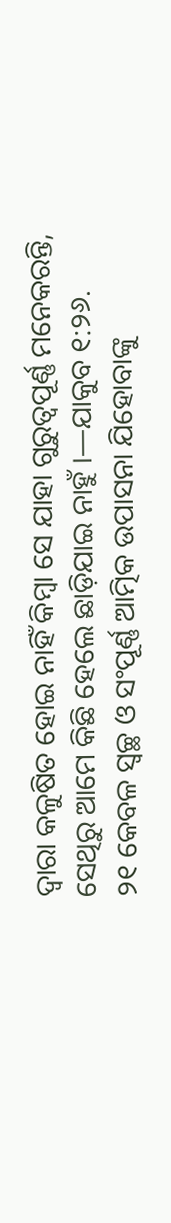ଦ୍ୱାରା କଳୁଷିତ ହୋଇ ନାହିଁ କିମ୍ବା ସେ ଯାହା ଗୁରୁତ୍ୱପୂର୍ଣ୍ଣ ମନେକରନ୍ତି, ସେଥିରୁ ଆମେ କିଛି ହେଲେ ଛାଡ଼ିଯାଇ ନାହୁଁ ।—ଯାକୁବ ୧:୨୬.
୨୧ କେବଳ ସ୍ୱଚ୍ଛ ଓ ସଂପୂର୍ଣ୍ଣ ଆତ୍ମିକ ଉପାସନା ଯିହୋବାଙ୍କୁ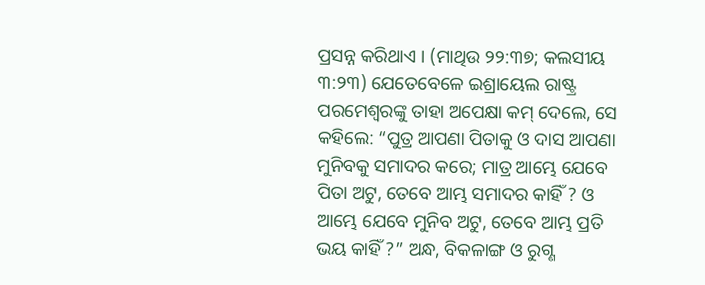ପ୍ରସନ୍ନ କରିଥାଏ । (ମାଥିଉ ୨୨:୩୭; କଲସୀୟ ୩:୨୩) ଯେତେବେଳେ ଇଶ୍ରାୟେଲ ରାଷ୍ଟ୍ର ପରମେଶ୍ୱରଙ୍କୁ ତାହା ଅପେକ୍ଷା କମ୍ ଦେଲେ, ସେ କହିଲେ: “ପୁତ୍ର ଆପଣା ପିତାକୁ ଓ ଦାସ ଆପଣା ମୁନିବକୁ ସମାଦର କରେ; ମାତ୍ର ଆମ୍ଭେ ଯେବେ ପିତା ଅଟୁ, ତେବେ ଆମ୍ଭ ସମାଦର କାହିଁ ? ଓ ଆମ୍ଭେ ଯେବେ ମୁନିବ ଅଟୁ, ତେବେ ଆମ୍ଭ ପ୍ରତି ଭୟ କାହିଁ ?” ଅନ୍ଧ, ବିକଳାଙ୍ଗ ଓ ରୁଗ୍ଣ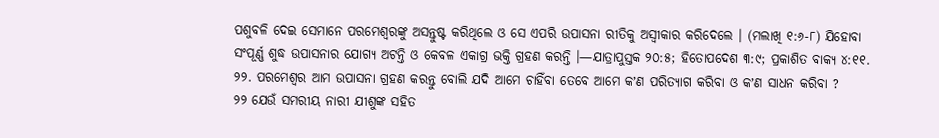ପଶୁବଳି ଦେଇ ସେମାନେ ପରମେଶ୍ୱରଙ୍କୁ ଅସନ୍ତୁଷ୍ଟ କରିଥିଲେ ଓ ସେ ଏପରି ଉପାସନା ରୀତିକୁ ଅସ୍ୱୀକାର କରିଦେଲେ । (ମଲାଖି ୧:୬-୮) ଯିହୋବା ସଂପୂର୍ଣ୍ଣ ଶୁଦ୍ଧ ଉପାସନାର ଯୋଗ୍ୟ ଅଟନ୍ତି ଓ କେବଳ ଏକାଗ୍ର ଭକ୍ତି ଗ୍ରହଣ କରନ୍ତି ।—ଯାତ୍ରାପୁସ୍ତକ ୨୦:୫; ହିତୋପଦେଶ ୩:୯; ପ୍ରକାଶିତ ବାକ୍ୟ ୪:୧୧.
୨୨. ପରମେଶ୍ୱର ଆମ ଉପାସନା ଗ୍ରହଣ କରନ୍ତୁ ବୋଲି ଯଦି ଆମେ ଚାହିଁବା ତେବେ ଆମେ କʼଣ ପରିତ୍ୟାଗ କରିବା ଓ କʼଣ ସାଧନ କରିବା ?
୨୨ ଯେଉଁ ସମରୀୟ ନାରୀ ଯୀଶୁଙ୍କ ସହିତ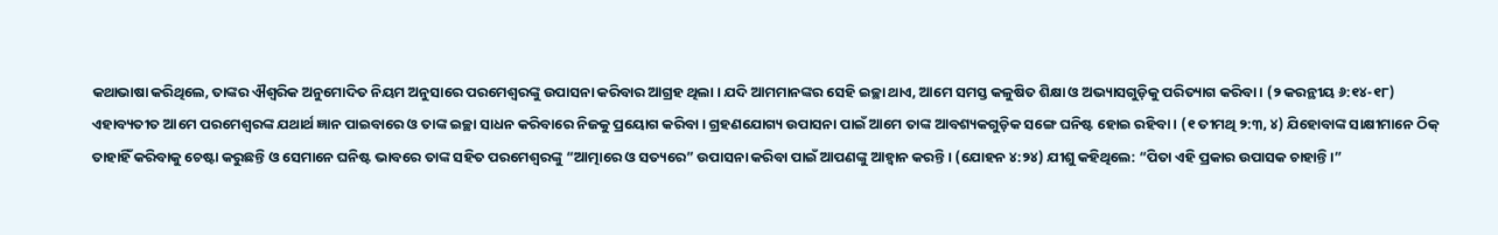କଥାଭାଷା କରିଥିଲେ, ତାଙ୍କର ଐଶ୍ୱରିକ ଅନୁମୋଦିତ ନିୟମ ଅନୁସାରେ ପରମେଶ୍ୱରଙ୍କୁ ଉପାସନା କରିବାର ଆଗ୍ରହ ଥିଲା । ଯଦି ଆମମାନଙ୍କର ସେହି ଇଚ୍ଛା ଥାଏ, ଆମେ ସମସ୍ତ କଳୁଷିତ ଶିକ୍ଷା ଓ ଅଭ୍ୟାସଗୁଡ଼ିକୁ ପରିତ୍ୟାଗ କରିବା । (୨ କରନ୍ଥୀୟ ୬:୧୪-୧୮) ଏହାବ୍ୟତୀତ ଆମେ ପରମେଶ୍ୱରଙ୍କ ଯଥାର୍ଥ ଜ୍ଞାନ ପାଇବାରେ ଓ ତାଙ୍କ ଇଚ୍ଛା ସାଧନ କରିବାରେ ନିଜକୁ ପ୍ରୟୋଗ କରିବା । ଗ୍ରହଣଯୋଗ୍ୟ ଉପାସନା ପାଇଁ ଆମେ ତାଙ୍କ ଆବଶ୍ୟକଗୁଡ଼ିକ ସଙ୍ଗେ ଘନିଷ୍ଟ ହୋଇ ରହିବା । (୧ ତୀମଥି ୨:୩, ୪) ଯିହୋବାଙ୍କ ସାକ୍ଷୀମାନେ ଠିକ୍ ତାହାହିଁ କରିବାକୁ ଚେଷ୍ଟା କରୁଛନ୍ତି ଓ ସେମାନେ ଘନିଷ୍ଟ ଭାବରେ ତାଙ୍କ ସହିତ ପରମେଶ୍ୱରଙ୍କୁ “ଆତ୍ମାରେ ଓ ସତ୍ୟରେ” ଉପାସନା କରିବା ପାଇଁ ଆପଣଙ୍କୁ ଆହ୍ୱାନ କରନ୍ତି । (ଯୋହନ ୪:୨୪) ଯୀଶୁ କହିଥିଲେ: “ପିତା ଏହି ପ୍ରକାର ଉପାସକ ଚାହାନ୍ତି ।”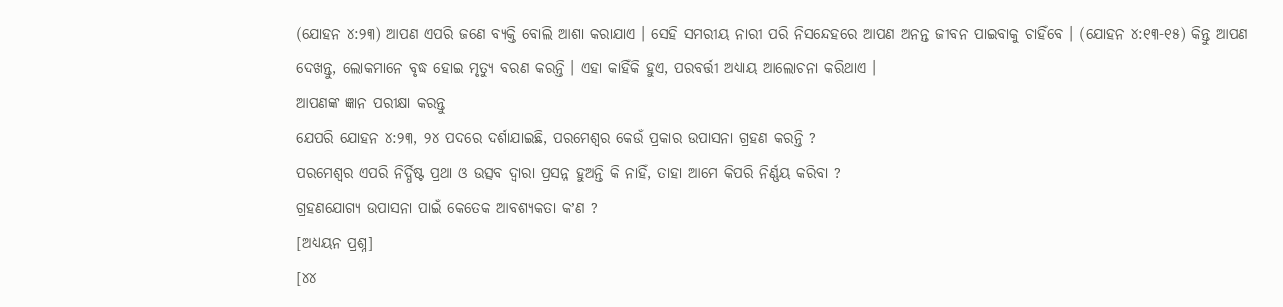(ଯୋହନ ୪:୨୩) ଆପଣ ଏପରି ଜଣେ ବ୍ୟକ୍ତି ବୋଲି ଆଶା କରାଯାଏ । ସେହି ସମରୀୟ ନାରୀ ପରି ନିସନ୍ଦେହରେ ଆପଣ ଅନନ୍ତ ଜୀବନ ପାଇବାକୁ ଚାହିଁବେ । (ଯୋହନ ୪:୧୩-୧୫) କିନ୍ତୁ ଆପଣ ଦେଖନ୍ତୁ, ଲୋକମାନେ ବୃଦ୍ଧ ହୋଇ ମୃତ୍ୟୁ ବରଣ କରନ୍ତି । ଏହା କାହିଁକି ହୁଏ, ପରବର୍ତ୍ତୀ ଅଧ୍ୟାୟ ଆଲୋଚନା କରିଥାଏ ।
ଆପଣଙ୍କ ଜ୍ଞାନ ପରୀକ୍ଷା କରନ୍ତୁ
ଯେପରି ଯୋହନ ୪:୨୩, ୨୪ ପଦରେ ଦର୍ଶାଯାଇଛି, ପରମେଶ୍ୱର କେଉଁ ପ୍ରକାର ଉପାସନା ଗ୍ରହଣ କରନ୍ତି ?
ପରମେଶ୍ୱର ଏପରି ନିର୍ଦ୍ଧିଷ୍ଟ ପ୍ରଥା ଓ ଉତ୍ସବ ଦ୍ୱାରା ପ୍ରସନ୍ନ ହୁଅନ୍ତି କି ନାହିଁ, ତାହା ଆମେ କିପରି ନିର୍ଣ୍ଣୟ କରିବା ?
ଗ୍ରହଣଯୋଗ୍ୟ ଉପାସନା ପାଇଁ କେତେକ ଆବଶ୍ୟକତା କʼଣ ?
[ଅଧ୍ୟୟନ ପ୍ରଶ୍ନ]
[୪୪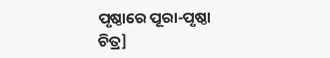ପୃଷ୍ଠାରେ ପୂରା-ପୃଷ୍ଠା ଚିତ୍ର]